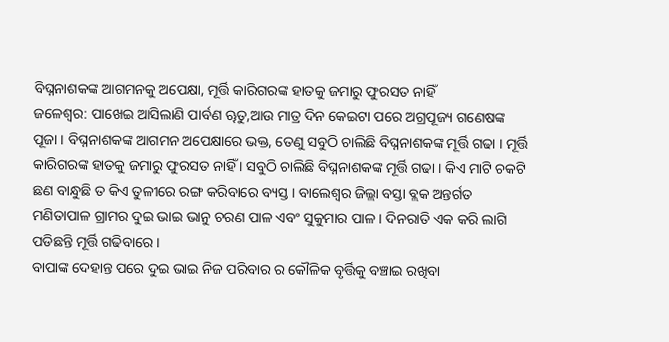ବିଘ୍ନନାଶକଙ୍କ ଆଗମନକୁ ଅପେକ୍ଷା, ମୂର୍ତ୍ତି କାରିଗରଙ୍କ ହାତକୁ ଜମାରୁ ଫୁରସତ ନାହିଁ
ଜଳେଶ୍ୱର: ପାଖେଇ ଆସିଲାଣି ପାର୍ବଣ ୠତୁ,ଆଉ ମାତ୍ର ଦିନ କେଇଟା ପରେ ଅଗ୍ରପୂଜ୍ୟ ଗଣେଷଙ୍କ ପୂଜା । ବିଘ୍ନନାଶକଙ୍କ ଆଗମନ ଅପେକ୍ଷାରେ ଭକ୍ତ, ତେଣୁ ସବୁଠି ଚାଲିଛି ବିଘ୍ନନାଶକଙ୍କ ମୂର୍ତ୍ତି ଗଢା । ମୂର୍ତ୍ତି କାରିଗରଙ୍କ ହାତକୁ ଜମାରୁ ଫୁରସତ ନାହିଁ । ସବୁଠି ଚାଲିଛି ବିଘ୍ନନାଶକଙ୍କ ମୂର୍ତ୍ତି ଗଢା । କିଏ ମାଟି ଚକଟି ଛଣ ବାନ୍ଧୁଛି ତ କିଏ ତୁଳୀରେ ରଙ୍ଗ କରିବାରେ ବ୍ୟସ୍ତ । ବାଲେଶ୍ୱର ଜିଲ୍ଲା ବସ୍ତା ବ୍ଲକ ଅନ୍ତର୍ଗତ ମଣିତାପାଳ ଗ୍ରାମର ଦୁଇ ଭାଇ ଭାନୁ ଚରଣ ପାଳ ଏବଂ ସୁକୁମାର ପାଳ । ଦିନରାତି ଏକ କରି ଲାଗି ପଡିଛନ୍ତି ମୂର୍ତ୍ତି ଗଢିବାରେ ।
ବାପାଙ୍କ ଦେହାନ୍ତ ପରେ ଦୁଇ ଭାଇ ନିଜ ପରିବାର ର କୌଳିକ ବୃର୍ତ୍ତିକୁ ବଞ୍ଚାଇ ରଖିବା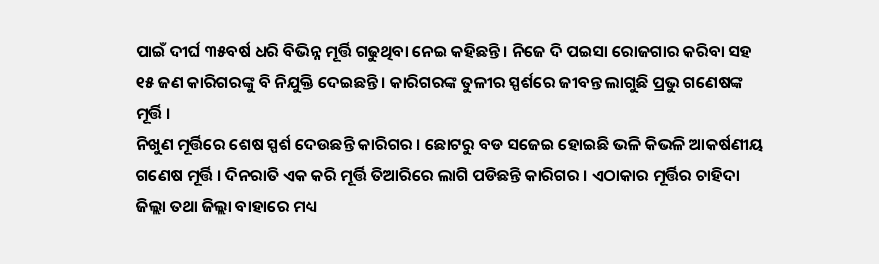ପାଇଁ ଦୀର୍ଘ ୩୫ବର୍ଷ ଧରି ବିଭିନ୍ନ ମୂର୍ତ୍ତି ଗଢୁଥିବା ନେଇ କହିଛନ୍ତି । ନିଜେ ଦି ପଇସା ରୋଜଗାର କରିବା ସହ ୧୫ ଜଣ କାରିଗରଙ୍କୁ ବି ନିଯୁକ୍ତି ଦେଇଛନ୍ତି । କାରିଗରଙ୍କ ତୁଳୀର ସ୍ପର୍ଶରେ ଜୀବନ୍ତ ଲାଗୁଛି ପ୍ରଭୁ ଗଣେଷଙ୍କ ମୂର୍ତ୍ତି ।
ନିଖୁଣ ମୂର୍ତ୍ତିରେ ଶେଷ ସ୍ପର୍ଶ ଦେଉଛନ୍ତି କାରିଗର । ଛୋଟରୁ ବଡ ସଜେଇ ହୋଇଛି ଭଳି କିଭଳି ଆକର୍ଷଣୀୟ ଗଣେଷ ମୂର୍ତ୍ତି । ଦିନରାତି ଏକ କରି ମୂର୍ତ୍ତି ତିଆରିରେ ଲାଗି ପଡିଛନ୍ତି କାରିଗର । ଏଠାକାର ମୂର୍ତ୍ତିର ଚାହିଦା ଜିଲ୍ଲା ତଥା ଜିଲ୍ଲା ବାହାରେ ମଧ୍ୟ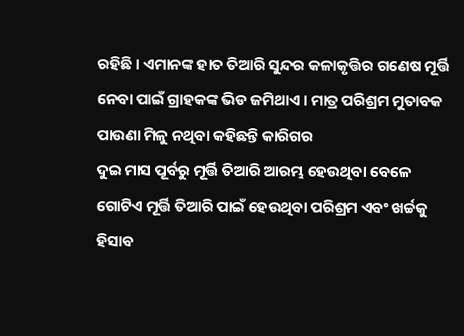ରହିଛି । ଏମାନଙ୍କ ହାତ ତିଆରି ସୁନ୍ଦର କଳାକୃତ୍ତିର ଗଣେଷ ମୂର୍ତ୍ତି ନେବା ପାଇଁ ଗ୍ରାହକଙ୍କ ଭିଡ ଜମିଥାଏ । ମାତ୍ର ପରିଶ୍ରମ ମୁତାବକ ପାଉଣା ମିଳୁ ନଥିବା କହିଛନ୍ତି କାରିଗର
ଦୁଇ ମାସ ପୂର୍ବରୁ ମୂର୍ତ୍ତି ତିଆରି ଆରମ୍ଭ ହେଉଥିବା ବେଳେ ଗୋଟିଏ ମୂର୍ତ୍ତି ତିଆରି ପାଇଁ ହେଉଥିବା ପରିଶ୍ରମ ଏବଂ ଖର୍ଚ୍ଚକୁ ହିସାବ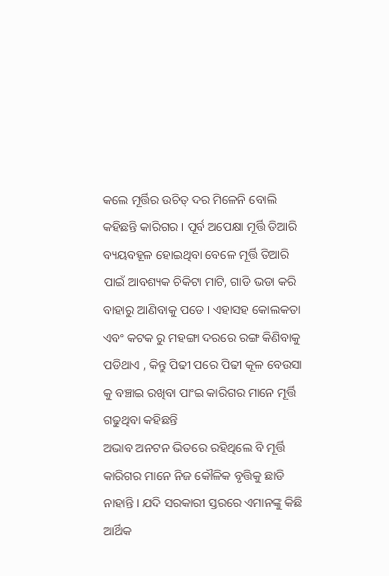କଲେ ମୂର୍ତ୍ତିର ଉଚିତ୍ ଦର ମିଳେନି ବୋଲି କହିଛନ୍ତି କାରିଗର । ପୂର୍ବ ଅପେକ୍ଷା ମୂର୍ତ୍ତି ତିଆରି ବ୍ୟୟବହୂଳ ହୋଇଥିବା ବେଳେ ମୂର୍ତ୍ତି ତିଆରି ପାଇଁ ଆବଶ୍ୟକ ଚିକିଟା ମାଟି, ଗାଡି ଭଡା କରି ବାହାରୁ ଆଣିବାକୁ ପଡେ । ଏହାସହ କୋଲକତା ଏବଂ କଟକ ରୁ ମହଙ୍ଗା ଦରରେ ରଙ୍ଗ କିଣିବାକୁ ପଡିଥାଏ , କିନ୍ତୁ ପିଢୀ ପରେ ପିଢୀ କୂଳ ବେଉସା କୁ ବଞ୍ଚାଇ ରଖିବା ପାଂଇ କାରିଗର ମାନେ ମୂର୍ତ୍ତି ଗଢୁଥିବା କହିଛନ୍ତି
ଅଭାବ ଅନଟନ ଭିତରେ ରହିଥିଲେ ବି ମୂର୍ତ୍ତି କାରିଗର ମାନେ ନିଜ କୌଳିକ ବୃତ୍ତିକୁ ଛାଡି ନାହାନ୍ତି । ଯଦି ସରକାରୀ ସ୍ତରରେ ଏମାନଙ୍କୁ କିଛି ଆର୍ଥିକ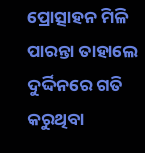ପ୍ରୋତ୍ସାହନ ମିଳି ପାରନ୍ତା ତାହାଲେ ଦୁର୍ଦ୍ଦିନରେ ଗତି କରୁଥିବା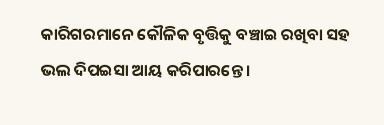କାରିଗରମାନେ କୌଳିକ ବୃତ୍ତିକୁ ବଞ୍ଚାଇ ରଖିବା ସହ ଭଲ ଦିପଇସା ଆୟ କରିପାରନ୍ତେ ।